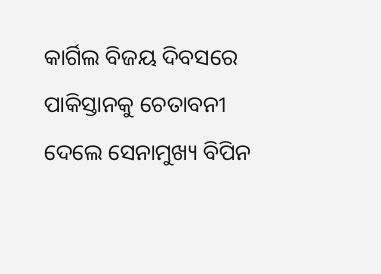କାର୍ଗିଲ ବିଜୟ ଦିବସରେ ପାକିସ୍ତାନକୁ ଚେତାବନୀ ଦେଲେ ସେନାମୁଖ୍ୟ ବିପିନ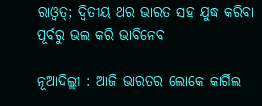ରାଓ୍ଵତ୍‌; ଦ୍ୱିତୀୟ ଥର ଭାରତ ସହ ଯୁଦ୍ଧ କରିବା ପୂର୍ବରୁ ଭଲ କରି ଭାବିନେବ

ନୂଆଦିଲ୍ଲୀ : ଆଜି ଭାରତର ଲୋକେ କାର୍ଗିଲ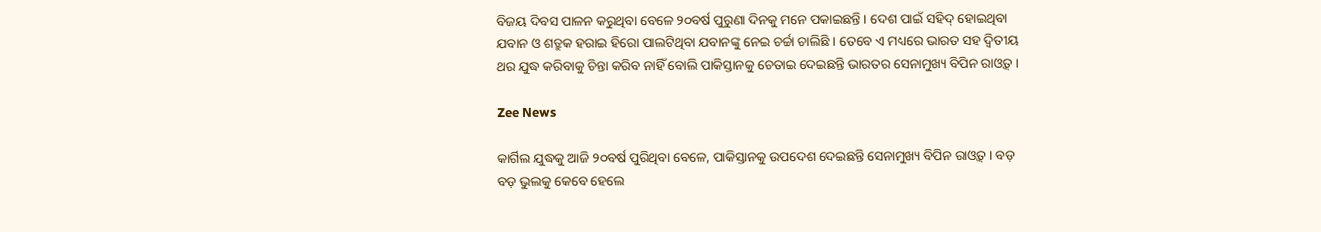ବିଜୟ ଦିବସ ପାଳନ କରୁଥିବା ବେଳେ ୨୦ବର୍ଷ ପୁରୁଣା ଦିନକୁ ମନେ ପକାଇଛନ୍ତି । ଦେଶ ପାଇଁ ସହିଦ୍‌ ହୋଇଥିବା ଯବାନ ଓ ଶତ୍ରୁକ ହରାଇ ହିରୋ ପାଲଟିଥିବା ଯବାନଙ୍କୁ ନେଇ ଚର୍ଚ୍ଚା ଚାଲିଛି । ତେବେ ଏ ମଧ୍ୟରେ ଭାରତ ସହ ଦ୍ୱିତୀୟ ଥର ଯୁଦ୍ଧ କରିବାକୁ ଚିନ୍ତା କରିବ ନାହିଁ ବୋଲି ପାକିସ୍ତାନକୁ ଚେତାଇ ଦେଇଛନ୍ତି ଭାରତର ସେନାମୁଖ୍ୟ ବିପିନ ରାଓ୍ଵତ୍‌ ।

Zee News

କାର୍ଗିଲ ଯୁଦ୍ଧକୁ ଆଜି ୨୦ବର୍ଷ ପୁରିଥିବା ବେଳେ, ପାକିସ୍ତାନକୁ ଉପଦେଶ ଦେଇଛନ୍ତି ସେନାମୁଖ୍ୟ ବିପିନ ରାଓ୍ଵତ୍‌ । ବଡ଼ ବଡ଼ ଭୁଲକୁ କେବେ ହେଲେ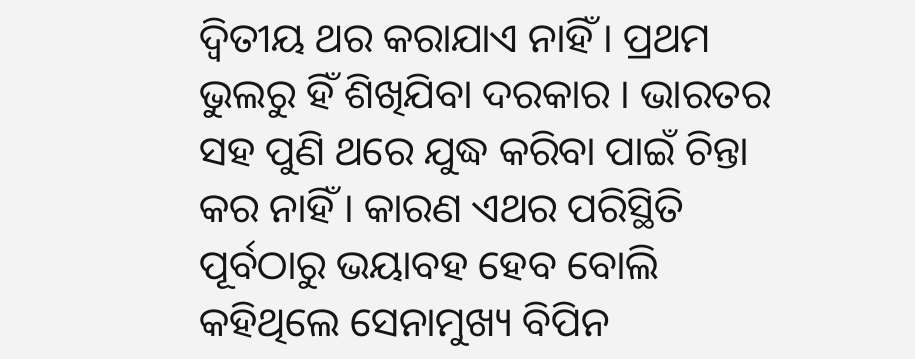ଦ୍ୱିତୀୟ ଥର କରାଯାଏ ନାହିଁ । ପ୍ରଥମ ଭୁଲରୁ ହିଁ ଶିଖିଯିବା ଦରକାର । ଭାରତର ସହ ପୁଣି ଥରେ ଯୁଦ୍ଧ କରିବା ପାଇଁ ଚିନ୍ତା କର ନାହିଁ । କାରଣ ଏଥର ପରିସ୍ଥିତି ପୂର୍ବଠାରୁ ଭୟାବହ ହେବ ବୋଲି କହିଥିଲେ ସେନାମୁଖ୍ୟ ବିପିନ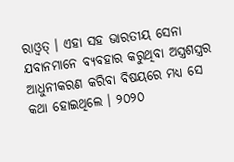ରାଓ୍ଵତ୍‌ । ଏହା ସହ ଭାରତୀୟ ସେନା ଯବାନମାନେ ବ୍ୟବହାର କରୁଥିବା ଅସ୍ତ୍ରଶସ୍ତ୍ରର ଆଧୁନୀକରଣ କରିବା ବିଷୟରେ ମଧ୍ୟ ସେ କଥା ହୋଇଥିଲେ । ୨୦୨୦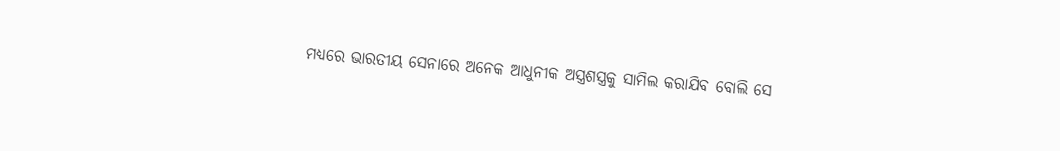ମଧ୍ୟରେ ଭାରତୀୟ ସେନାରେ ଅନେକ ଆଧୁନୀକ ଅସ୍ତ୍ରଶସ୍ତ୍ରକୁ ସାମିଲ କରାଯିବ ବୋଲି ସେ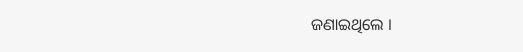ଜଣାଇଥିଲେ ।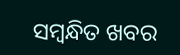ସମ୍ବନ୍ଧିତ ଖବର